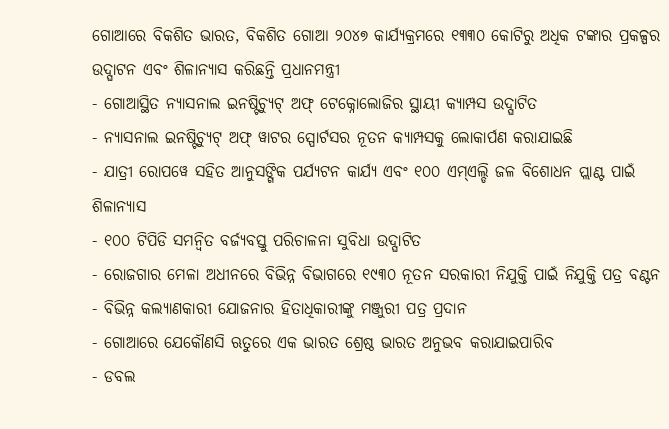ଗୋଆରେ ବିକଶିତ ଭାରତ, ବିକଶିତ ଗୋଆ ୨୦୪୭ କାର୍ଯ୍ୟକ୍ରମରେ ୧୩୩୦ କୋଟିରୁ ଅଧିକ ଟଙ୍କାର ପ୍ରକଳ୍ପର ଉଦ୍ଘାଟନ ଏବଂ ଶିଳାନ୍ୟାସ କରିଛନ୍ତି ପ୍ରଧାନମନ୍ତ୍ରୀ
- ଗୋଆସ୍ଥିତ ନ୍ୟାସନାଲ ଇନଷ୍ଟିଚ୍ୟୁଟ୍ ଅଫ୍ ଟେକ୍ନୋଲୋଜିର ସ୍ଥାୟୀ କ୍ୟାମ୍ପସ ଉଦ୍ଘାଟିତ
- ନ୍ୟାସନାଲ ଇନଷ୍ଟିଚ୍ୟୁଟ୍ ଅଫ୍ ୱାଟର ସ୍ପୋର୍ଟସର ନୂତନ କ୍ୟାମ୍ପସକୁ ଲୋକାର୍ପଣ କରାଯାଇଛି
- ଯାତ୍ରୀ ରୋପୱେ ସହିତ ଆନୁସଙ୍ଗିକ ପର୍ଯ୍ୟଟନ କାର୍ଯ୍ୟ ଏବଂ ୧୦୦ ଏମ୍ଏଲ୍ଡି ଜଳ ବିଶୋଧନ ପ୍ଲାଣ୍ଟ ପାଇଁ ଶିଳାନ୍ୟାସ
- ୧୦୦ ଟିପିଡି ସମନ୍ୱିତ ବର୍ଜ୍ୟବସ୍ତୁ ପରିଚାଳନା ସୁବିଧା ଉଦ୍ଘାଟିତ
- ରୋଜଗାର ମେଳା ଅଧୀନରେ ବିଭିନ୍ନ ବିଭାଗରେ ୧୯୩୦ ନୂତନ ସରକାରୀ ନିଯୁକ୍ତି ପାଇଁ ନିଯୁକ୍ତି ପତ୍ର ବଣ୍ଟନ
- ବିଭିନ୍ନ କଲ୍ୟାଣକାରୀ ଯୋଜନାର ହିତାଧିକାରୀଙ୍କୁ ମଞ୍ଜୁରୀ ପତ୍ର ପ୍ରଦାନ
- ଗୋଆରେ ଯେକୌଣସି ଋତୁରେ ଏକ ଭାରତ ଶ୍ରେଷ୍ଠ ଭାରତ ଅନୁଭବ କରାଯାଇପାରିବ
- ଡବଲ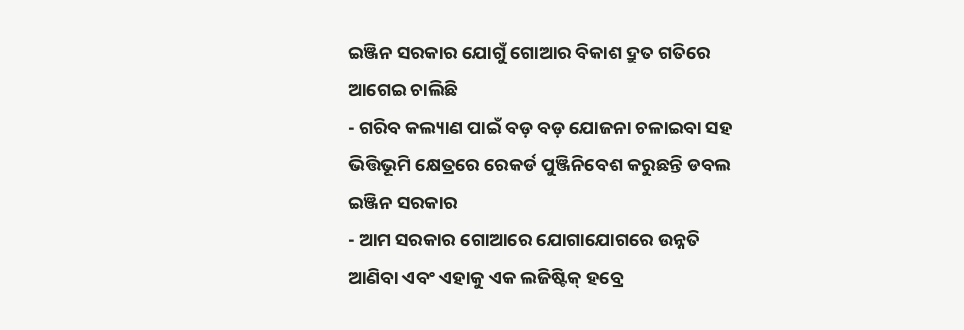ଇଞ୍ଜିନ ସରକାର ଯୋଗୁଁ ଗୋଆର ବିକାଶ ଦ୍ରୁତ ଗତିରେ ଆଗେଇ ଚାଲିଛି
- ଗରିବ କଲ୍ୟାଣ ପାଇଁ ବଡ଼ ବଡ଼ ଯୋଜନା ଚଳାଇବା ସହ ଭିତ୍ତିଭୂମି କ୍ଷେତ୍ରରେ ରେକର୍ଡ ପୁଞ୍ଜିନିବେଶ କରୁଛନ୍ତି ଡବଲ ଇଞ୍ଜିନ ସରକାର
- ଆମ ସରକାର ଗୋଆରେ ଯୋଗାଯୋଗରେ ଉନ୍ନତି ଆଣିବା ଏବଂ ଏହାକୁ ଏକ ଲଜିଷ୍ଟିକ୍ ହବ୍ରେ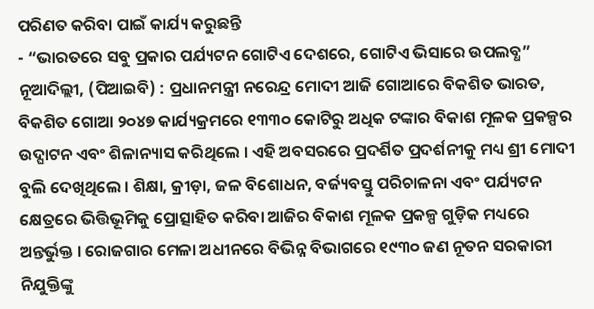ପରିଣତ କରିବା ପାଇଁ କାର୍ଯ୍ୟ କରୁଛନ୍ତି
- “ଭାରତରେ ସବୁ ପ୍ରକାର ପର୍ଯ୍ୟଟନ ଗୋଟିଏ ଦେଶରେ, ଗୋଟିଏ ଭିସାରେ ଉପଲବ୍ଧ”
ନୂଆଦିଲ୍ଲୀ, (ପିଆଇବି) : ପ୍ରଧାନମନ୍ତ୍ରୀ ନରେନ୍ଦ୍ର ମୋଦୀ ଆଜି ଗୋଆରେ ବିକଶିତ ଭାରତ, ବିକଶିତ ଗୋଆ ୨୦୪୭ କାର୍ଯ୍ୟକ୍ରମରେ ୧୩୩୦ କୋଟିରୁ ଅଧିକ ଟଙ୍କାର ବିକାଶ ମୂଳକ ପ୍ରକଳ୍ପର ଉଦ୍ଘାଟନ ଏବଂ ଶିଳାନ୍ୟାସ କରିଥିଲେ । ଏହି ଅବସରରେ ପ୍ରଦର୍ଶିତ ପ୍ରଦର୍ଶନୀକୁ ମଧ୍ୟ ଶ୍ରୀ ମୋଦୀ ବୁଲି ଦେଖିଥିଲେ । ଶିକ୍ଷା, କ୍ରୀଡ଼ା, ଜଳ ବିଶୋଧନ, ବର୍ଜ୍ୟବସ୍ତୁ ପରିଚାଳନା ଏବଂ ପର୍ଯ୍ୟଟନ କ୍ଷେତ୍ରରେ ଭିତ୍ତିଭୂମିକୁ ପ୍ରୋତ୍ସାହିତ କରିବା ଆଜିର ବିକାଶ ମୂଳକ ପ୍ରକଳ୍ପ ଗୁଡ଼ିକ ମଧ୍ୟରେ ଅନ୍ତର୍ଭୁକ୍ତ । ରୋଜଗାର ମେଳା ଅଧୀନରେ ବିଭିନ୍ନ ବିଭାଗରେ ୧୯୩୦ ଜଣ ନୂତନ ସରକାରୀ ନିଯୁକ୍ତିଙ୍କୁ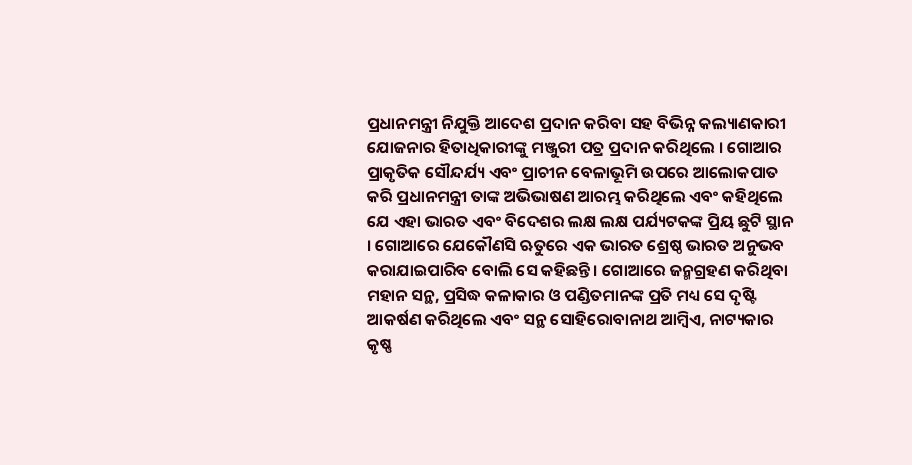ପ୍ରଧାନମନ୍ତ୍ରୀ ନିଯୁକ୍ତି ଆଦେଶ ପ୍ରଦାନ କରିବା ସହ ବିଭିନ୍ନ କଲ୍ୟାଣକାରୀ ଯୋଜନାର ହିତାଧିକାରୀଙ୍କୁ ମଞ୍ଜୁରୀ ପତ୍ର ପ୍ରଦାନ କରିଥିଲେ । ଗୋଆର ପ୍ରାକୃତିକ ସୌନ୍ଦର୍ଯ୍ୟ ଏବଂ ପ୍ରାଚୀନ ବେଳାଭୂମି ଉପରେ ଆଲୋକପାତ କରି ପ୍ରଧାନମନ୍ତ୍ରୀ ତାଙ୍କ ଅଭିଭାଷଣ ଆରମ୍ଭ କରିଥିଲେ ଏବଂ କହିଥିଲେ ଯେ ଏହା ଭାରତ ଏବଂ ବିଦେଶର ଲକ୍ଷ ଲକ୍ଷ ପର୍ଯ୍ୟଟକଙ୍କ ପ୍ରିୟ ଛୁଟି ସ୍ଥାନ । ଗୋଆରେ ଯେକୌଣସି ଋତୁରେ ଏକ ଭାରତ ଶ୍ରେଷ୍ଠ ଭାରତ ଅନୁଭବ କରାଯାଇପାରିବ ବୋଲି ସେ କହିଛନ୍ତି । ଗୋଆରେ ଜନ୍ମଗ୍ରହଣ କରିଥିବା ମହାନ ସନ୍ଥ, ପ୍ରସିଦ୍ଧ କଳାକାର ଓ ପଣ୍ଡିତମାନଙ୍କ ପ୍ରତି ମଧ୍ୟ ସେ ଦୃଷ୍ଟି ଆକର୍ଷଣ କରିଥିଲେ ଏବଂ ସନ୍ଥ ସୋହିରୋବାନାଥ ଆମ୍ବିଏ, ନାଟ୍ୟକାର କୃଷ୍ଣ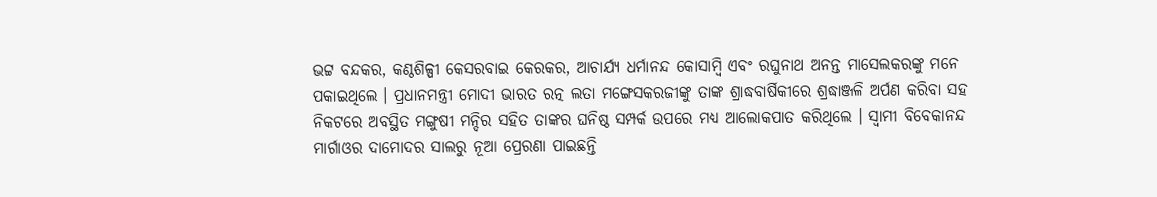ଭଟ୍ଟ ବନ୍ଦକର, କଣ୍ଠଶିଳ୍ପୀ କେସରବାଇ କେରକର, ଆଚାର୍ଯ୍ୟ ଧର୍ମାନନ୍ଦ କୋସାମ୍ବି ଏବଂ ରଘୁନାଥ ଅନନ୍ତ ମାସେଲକରଙ୍କୁ ମନେ ପକାଇଥିଲେ । ପ୍ରଧାନମନ୍ତ୍ରୀ ମୋଦୀ ଭାରତ ରତ୍ନ ଲତା ମଙ୍ଗେସକରଜୀଙ୍କୁ ତାଙ୍କ ଶ୍ରାଦ୍ଧବାର୍ଷିକୀରେ ଶ୍ରଦ୍ଧାଞ୍ଜଳି ଅର୍ପଣ କରିବା ସହ ନିକଟରେ ଅବସ୍ଥିତ ମଙ୍ଗୁଷୀ ମନ୍ଦିର ସହିତ ତାଙ୍କର ଘନିଷ୍ଠ ସମ୍ପର୍କ ଉପରେ ମଧ୍ୟ ଆଲୋକପାତ କରିଥିଲେ । ସ୍ୱାମୀ ବିବେକାନନ୍ଦ ମାର୍ଗାଓର ଦାମୋଦର ସାଲରୁ ନୂଆ ପ୍ରେରଣା ପାଇଛନ୍ତି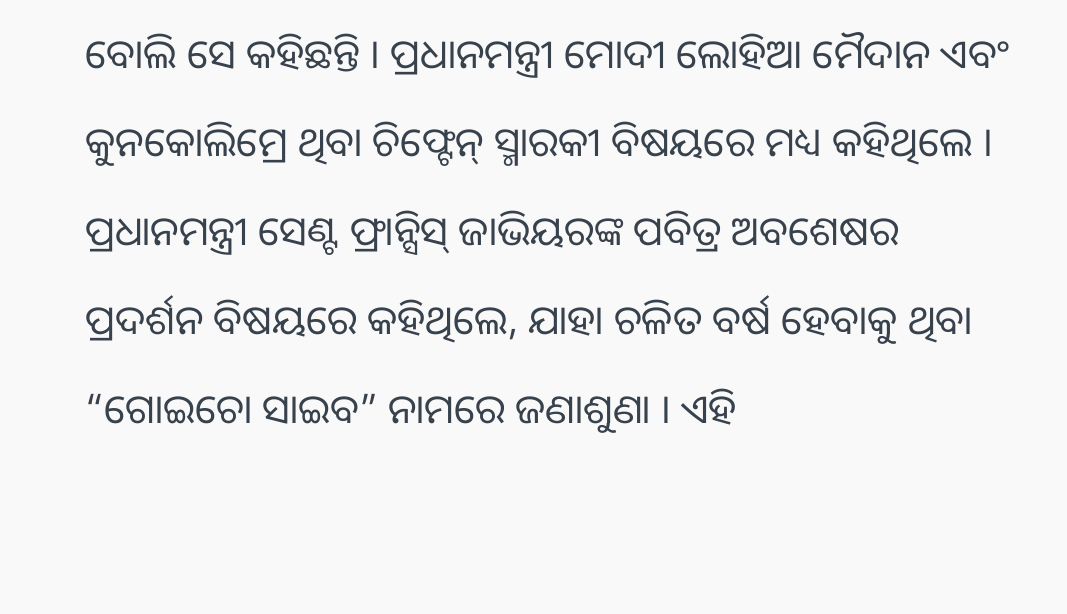ବୋଲି ସେ କହିଛନ୍ତି । ପ୍ରଧାନମନ୍ତ୍ରୀ ମୋଦୀ ଲୋହିଆ ମୈଦାନ ଏବଂ କୁନକୋଲିମ୍ରେ ଥିବା ଚିଫ୍ଟେନ୍ ସ୍ମାରକୀ ବିଷୟରେ ମଧ୍ୟ କହିଥିଲେ । ପ୍ରଧାନମନ୍ତ୍ରୀ ସେଣ୍ଟ ଫ୍ରାନ୍ସିସ୍ ଜାଭିୟରଙ୍କ ପବିତ୍ର ଅବଶେଷର ପ୍ରଦର୍ଶନ ବିଷୟରେ କହିଥିଲେ, ଯାହା ଚଳିତ ବର୍ଷ ହେବାକୁ ଥିବା “ଗୋଇଚୋ ସାଇବ” ନାମରେ ଜଣାଶୁଣା । ଏହି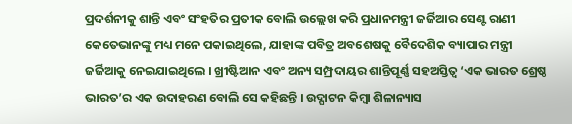ପ୍ରଦର୍ଶନୀକୁ ଶାନ୍ତି ଏବଂ ସଂହତିର ପ୍ରତୀକ ବୋଲି ଉଲ୍ଲେଖ କରି ପ୍ରଧାନମନ୍ତ୍ରୀ ଜର୍ଜିଆର ସେଣ୍ଟ ରାଣୀ କେତେଭାନଙ୍କୁ ମଧ୍ୟ ମନେ ପକାଇଥିଲେ, ଯାହାଙ୍କ ପବିତ୍ର ଅବଶେଷକୁ ବୈଦେଶିକ ବ୍ୟାପାର ମନ୍ତ୍ରୀ ଜର୍ଜିଆକୁ ନେଇଯାଇଥିଲେ । ଖ୍ରୀଷ୍ଟିଆନ ଏବଂ ଅନ୍ୟ ସମ୍ପ୍ରଦାୟର ଶାନ୍ତିପୂର୍ଣ୍ଣ ସହଅସ୍ତିତ୍ୱ ‘ଏକ ଭାରତ ଶ୍ରେଷ୍ଠ ଭାରତ’ର ଏକ ଉଦାହରଣ ବୋଲି ସେ କହିଛନ୍ତି । ଉଦ୍ଘାଟନ କିମ୍ବା ଶିଳାନ୍ୟାସ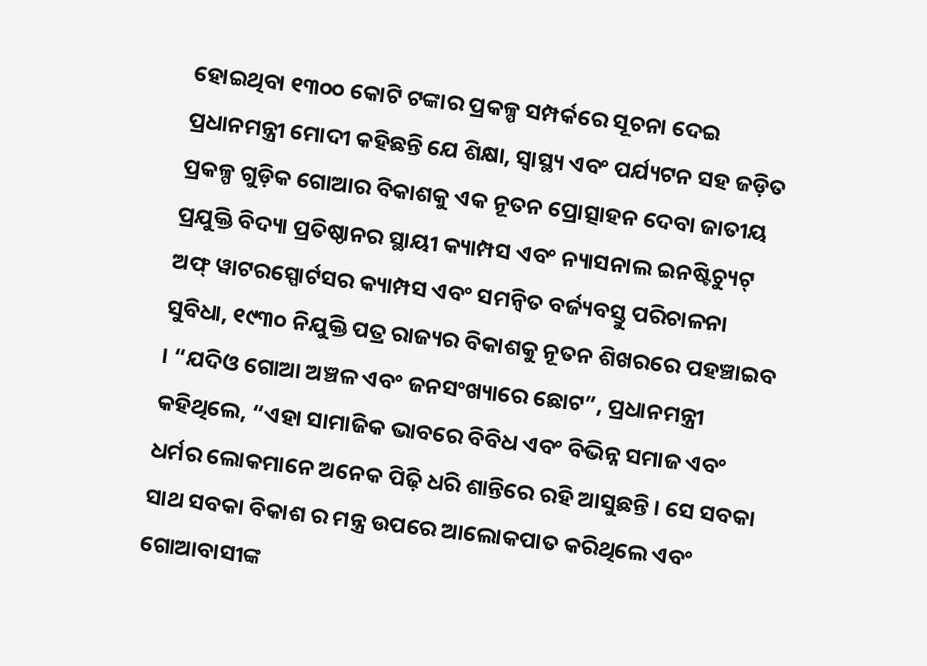ହୋଇଥିବା ୧୩୦୦ କୋଟି ଟଙ୍କାର ପ୍ରକଳ୍ପ ସମ୍ପର୍କରେ ସୂଚନା ଦେଇ ପ୍ରଧାନମନ୍ତ୍ରୀ ମୋଦୀ କହିଛନ୍ତି ଯେ ଶିକ୍ଷା, ସ୍ୱାସ୍ଥ୍ୟ ଏବଂ ପର୍ଯ୍ୟଟନ ସହ ଜଡ଼ିତ ପ୍ରକଳ୍ପ ଗୁଡ଼ିକ ଗୋଆର ବିକାଶକୁ ଏକ ନୂତନ ପ୍ରୋତ୍ସାହନ ଦେବା ଜାତୀୟ ପ୍ରଯୁକ୍ତି ବିଦ୍ୟା ପ୍ରତିଷ୍ଠାନର ସ୍ଥାୟୀ କ୍ୟାମ୍ପସ ଏବଂ ନ୍ୟାସନାଲ ଇନଷ୍ଟିଚ୍ୟୁଟ୍ ଅଫ୍ ୱାଟରସ୍ପୋର୍ଟସର କ୍ୟାମ୍ପସ ଏବଂ ସମନ୍ବିତ ବର୍ଜ୍ୟବସ୍ତୁ ପରିଚାଳନା ସୁବିଧା, ୧୯୩୦ ନିଯୁକ୍ତି ପତ୍ର ରାଜ୍ୟର ବିକାଶକୁ ନୂତନ ଶିଖରରେ ପହଞ୍ଚାଇବ । “ଯଦିଓ ଗୋଆ ଅଞ୍ଚଳ ଏବଂ ଜନସଂଖ୍ୟାରେ ଛୋଟ”, ପ୍ରଧାନମନ୍ତ୍ରୀ କହିଥିଲେ, “ଏହା ସାମାଜିକ ଭାବରେ ବିବିଧ ଏବଂ ବିଭିନ୍ନ ସମାଜ ଏବଂ ଧର୍ମର ଲୋକମାନେ ଅନେକ ପିଢ଼ି ଧରି ଶାନ୍ତିରେ ରହି ଆସୁଛନ୍ତି । ସେ ସବକା ସାଥ ସବକା ବିକାଶ ର ମନ୍ତ୍ର ଉପରେ ଆଲୋକପାତ କରିଥିଲେ ଏବଂ ଗୋଆବାସୀଙ୍କ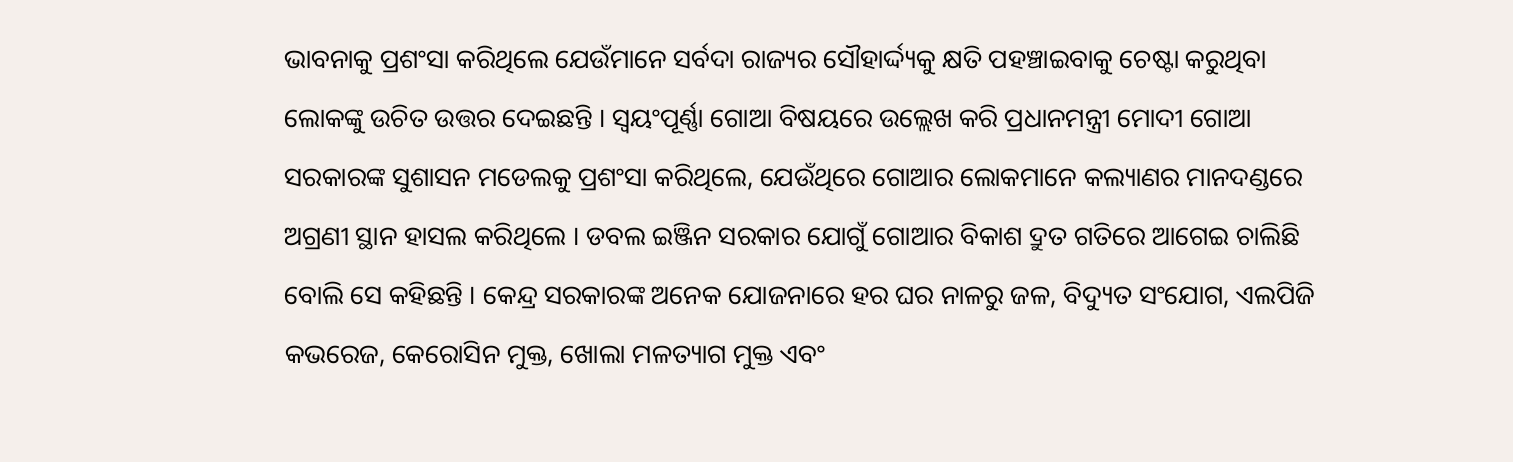ଭାବନାକୁ ପ୍ରଶଂସା କରିଥିଲେ ଯେଉଁମାନେ ସର୍ବଦା ରାଜ୍ୟର ସୌହାର୍ଦ୍ଦ୍ୟକୁ କ୍ଷତି ପହଞ୍ଚାଇବାକୁ ଚେଷ୍ଟା କରୁଥିବା ଲୋକଙ୍କୁ ଉଚିତ ଉତ୍ତର ଦେଇଛନ୍ତି । ସ୍ୱୟଂପୂର୍ଣ୍ଣା ଗୋଆ ବିଷୟରେ ଉଲ୍ଲେଖ କରି ପ୍ରଧାନମନ୍ତ୍ରୀ ମୋଦୀ ଗୋଆ ସରକାରଙ୍କ ସୁଶାସନ ମଡେଲକୁ ପ୍ରଶଂସା କରିଥିଲେ, ଯେଉଁଥିରେ ଗୋଆର ଲୋକମାନେ କଲ୍ୟାଣର ମାନଦଣ୍ଡରେ ଅଗ୍ରଣୀ ସ୍ଥାନ ହାସଲ କରିଥିଲେ । ଡବଲ ଇଞ୍ଜିନ ସରକାର ଯୋଗୁଁ ଗୋଆର ବିକାଶ ଦ୍ରୁତ ଗତିରେ ଆଗେଇ ଚାଲିଛି ବୋଲି ସେ କହିଛନ୍ତି । କେନ୍ଦ୍ର ସରକାରଙ୍କ ଅନେକ ଯୋଜନାରେ ହର ଘର ନାଳରୁ ଜଳ, ବିଦ୍ୟୁତ ସଂଯୋଗ, ଏଲପିଜି କଭରେଜ, କେରୋସିନ ମୁକ୍ତ, ଖୋଲା ମଳତ୍ୟାଗ ମୁକ୍ତ ଏବଂ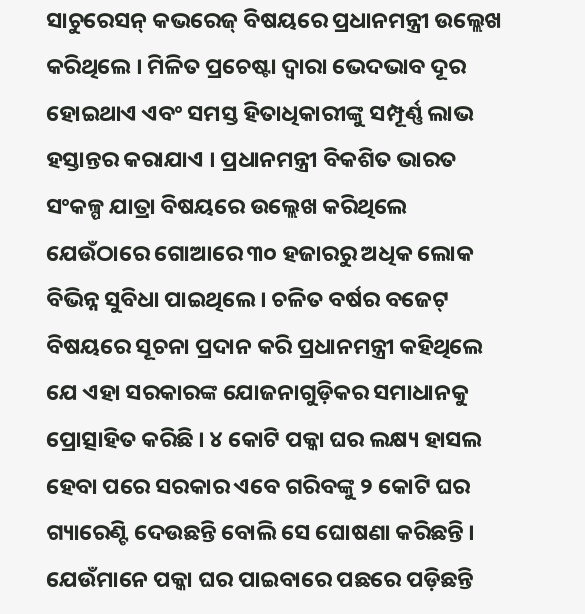ସାଚୁରେସନ୍ କଭରେଜ୍ ବିଷୟରେ ପ୍ରଧାନମନ୍ତ୍ରୀ ଉଲ୍ଲେଖ କରିଥିଲେ । ମିଳିତ ପ୍ରଚେଷ୍ଟା ଦ୍ୱାରା ଭେଦଭାବ ଦୂର ହୋଇଥାଏ ଏବଂ ସମସ୍ତ ହିତାଧିକାରୀଙ୍କୁ ସମ୍ପୂର୍ଣ୍ଣ ଲାଭ ହସ୍ତାନ୍ତର କରାଯାଏ । ପ୍ରଧାନମନ୍ତ୍ରୀ ବିକଶିତ ଭାରତ ସଂକଳ୍ପ ଯାତ୍ରା ବିଷୟରେ ଉଲ୍ଲେଖ କରିଥିଲେ ଯେଉଁଠାରେ ଗୋଆରେ ୩୦ ହଜାରରୁ ଅଧିକ ଲୋକ ବିଭିନ୍ନ ସୁବିଧା ପାଇଥିଲେ । ଚଳିତ ବର୍ଷର ବଜେଟ୍ ବିଷୟରେ ସୂଚନା ପ୍ରଦାନ କରି ପ୍ରଧାନମନ୍ତ୍ରୀ କହିଥିଲେ ଯେ ଏହା ସରକାରଙ୍କ ଯୋଜନାଗୁଡ଼ିକର ସମାଧାନକୁ ପ୍ରୋତ୍ସାହିତ କରିଛି । ୪ କୋଟି ପକ୍କା ଘର ଲକ୍ଷ୍ୟ ହାସଲ ହେବା ପରେ ସରକାର ଏବେ ଗରିବଙ୍କୁ ୨ କୋଟି ଘର ଗ୍ୟାରେଣ୍ଟି ଦେଉଛନ୍ତି ବୋଲି ସେ ଘୋଷଣା କରିଛନ୍ତି । ଯେଉଁମାନେ ପକ୍କା ଘର ପାଇବାରେ ପଛରେ ପଡ଼ିଛନ୍ତି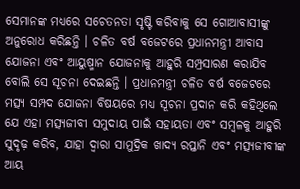ସେମାନଙ୍କ ମଧ୍ୟରେ ସଚେତନତା ସୃଷ୍ଟି କରିବାକୁ ସେ ଗୋଆବାସୀଙ୍କୁ ଅନୁରୋଧ କରିଛନ୍ତି । ଚଳିତ ବର୍ଷ ବଜେଟରେ ପ୍ରଧାନମନ୍ତ୍ରୀ ଆବାସ ଯୋଜନା ଏବଂ ଆୟୁଷ୍ମାନ ଯୋଜନାକୁ ଆହୁରି ସମ୍ପ୍ରସାରଣ କରାଯିବ ବୋଲି ସେ ସୂଚନା ଦେଇଛନ୍ତି । ପ୍ରଧାନମନ୍ତ୍ରୀ ଚଳିତ ବର୍ଷ ବଜେଟରେ ମତ୍ସ୍ୟ ସମ୍ପଦ ଯୋଜନା ବିଷୟରେ ମଧ୍ୟ ସୂଚନା ପ୍ରଦାନ କରି କହିଥିଲେ ଯେ ଏହା ମତ୍ସ୍ୟଜୀବୀ ସମୁଦାୟ ପାଇଁ ସହାୟତା ଏବଂ ସମ୍ବଳକୁ ଆହୁରି ସୁଦୃଢ଼ କରିବ, ଯାହା ଦ୍ୱାରା ସାମୁଦ୍ରିକ ଖାଦ୍ୟ ରପ୍ତାନି ଏବଂ ମତ୍ସ୍ୟଜୀବୀଙ୍କ ଆୟ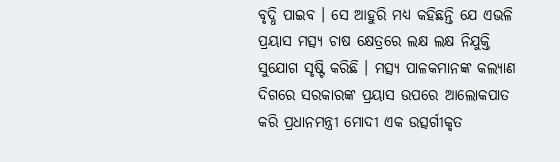ବୃଦ୍ଧି ପାଇବ । ସେ ଆହୁରି ମଧ୍ୟ କହିଛନ୍ତି ଯେ ଏଭଳି ପ୍ରୟାସ ମତ୍ସ୍ୟ ଚାଷ କ୍ଷେତ୍ରରେ ଲକ୍ଷ ଲକ୍ଷ ନିଯୁକ୍ତି ସୁଯୋଗ ସୃଷ୍ଟି କରିଛି । ମତ୍ସ୍ୟ ପାଳକମାନଙ୍କ କଲ୍ୟାଣ ଦିଗରେ ସରକାରଙ୍କ ପ୍ରୟାସ ଉପରେ ଆଲୋକପାତ କରି ପ୍ରଧାନମନ୍ତ୍ରୀ ମୋଦୀ ଏକ ଉତ୍ସର୍ଗୀକୃତ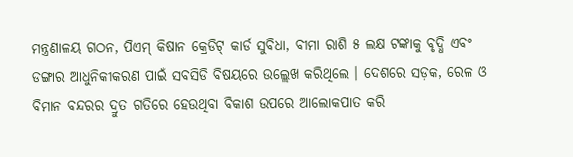ମନ୍ତ୍ରଣାଳୟ ଗଠନ, ପିଏମ୍ କିଷାନ କ୍ରେଡିଟ୍ କାର୍ଡ ସୁବିଧା, ବୀମା ରାଶି ୫ ଲକ୍ଷ ଟଙ୍କାକୁ ବୃଦ୍ଧି ଏବଂ ଡଙ୍ଗାର ଆଧୁନିକୀକରଣ ପାଇଁ ସବସିଡି ବିଷୟରେ ଉଲ୍ଲେଖ କରିଥିଲେ । ଦେଶରେ ସଡ଼କ, ରେଳ ଓ ବିମାନ ବନ୍ଦରର ଦ୍ରୁତ ଗତିରେ ହେଉଥିବା ବିକାଶ ଉପରେ ଆଲୋକପାତ କରି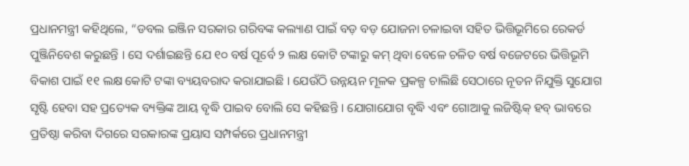ପ୍ରଧାନମନ୍ତ୍ରୀ କହିଥିଲେ, “ଡବଲ ଇଞ୍ଜିନ ସରକାର ଗରିବଙ୍କ କଲ୍ୟାଣ ପାଇଁ ବଡ଼ ବଡ଼ ଯୋଜନା ଚଳାଇବା ସହିତ ଭିତ୍ତିଭୂମିରେ ରେକର୍ଡ ପୁଞ୍ଜିନିବେଶ କରୁଛନ୍ତି । ସେ ଦର୍ଶାଇଛନ୍ତି ଯେ ୧୦ ବର୍ଷ ପୂର୍ବେ ୨ ଲକ୍ଷ କୋଟି ଟଙ୍କାରୁ କମ୍ ଥିବା ବେଳେ ଚଳିତ ବର୍ଷ ବଜେଟରେ ଭିତ୍ତିଭୂମି ବିକାଶ ପାଇଁ ୧୧ ଲକ୍ଷ କୋଟି ଟଙ୍କା ବ୍ୟୟବରାଦ କରାଯାଇଛି । ଯେଉଁଠି ଉନ୍ନୟନ ମୂଳକ ପ୍ରକଳ୍ପ ଚାଲିଛି ସେଠାରେ ନୂତନ ନିଯୁକ୍ତି ସୁଯୋଗ ସୃଷ୍ଟି ହେବା ସହ ପ୍ରତ୍ୟେକ ବ୍ୟକ୍ତିଙ୍କ ଆୟ ବୃଦ୍ଧି ପାଇବ ବୋଲି ସେ କହିଛନ୍ତି । ଯୋଗାଯୋଗ ବୃଦ୍ଧି ଏବଂ ଗୋଆକୁ ଲଜିଷ୍ଟିକ୍ ହବ୍ ଭାବରେ ପ୍ରତିଷ୍ଠା କରିବା ଦିଗରେ ସରକାରଙ୍କ ପ୍ରୟାସ ସମ୍ପର୍କରେ ପ୍ରଧାନମନ୍ତ୍ରୀ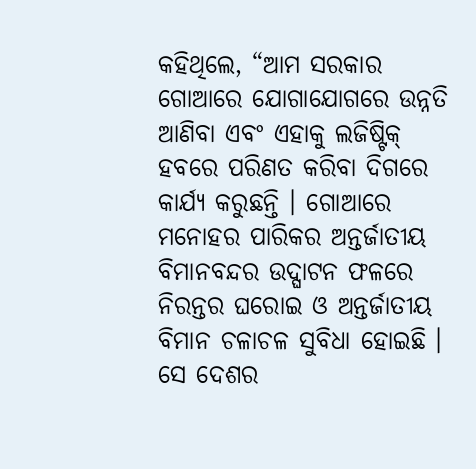କହିଥିଲେ, “ଆମ ସରକାର ଗୋଆରେ ଯୋଗାଯୋଗରେ ଉନ୍ନତି ଆଣିବା ଏବଂ ଏହାକୁ ଲଜିଷ୍ଟିକ୍ ହବରେ ପରିଣତ କରିବା ଦିଗରେ କାର୍ଯ୍ୟ କରୁଛନ୍ତି । ଗୋଆରେ ମନୋହର ପାରିକର ଅନ୍ତର୍ଜାତୀୟ ବିମାନବନ୍ଦର ଉଦ୍ଘାଟନ ଫଳରେ ନିରନ୍ତର ଘରୋଇ ଓ ଅନ୍ତର୍ଜାତୀୟ ବିମାନ ଚଳାଚଳ ସୁବିଧା ହୋଇଛି । ସେ ଦେଶର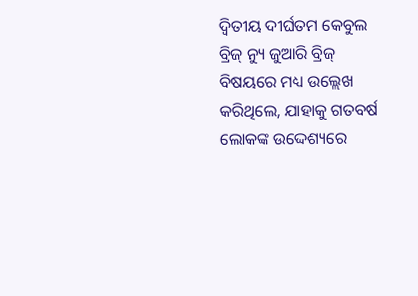ଦ୍ୱିତୀୟ ଦୀର୍ଘତମ କେବୁଲ ବ୍ରିଜ୍ ନ୍ୟୁ ଜୁଆରି ବ୍ରିଜ୍ ବିଷୟରେ ମଧ୍ୟ ଉଲ୍ଲେଖ କରିଥିଲେ, ଯାହାକୁ ଗତବର୍ଷ ଲୋକଙ୍କ ଉଦ୍ଦେଶ୍ୟରେ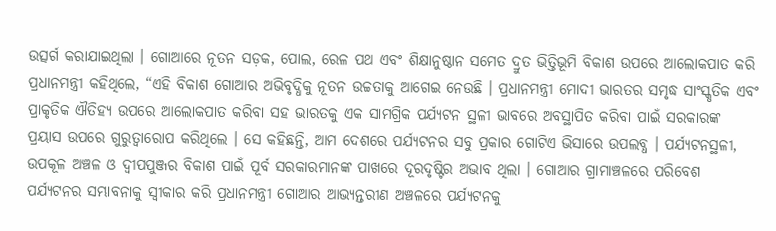ଉତ୍ସର୍ଗ କରାଯାଇଥିଲା । ଗୋଆରେ ନୂତନ ସଡ଼କ, ପୋଲ, ରେଳ ପଥ ଏବଂ ଶିକ୍ଷାନୁଷ୍ଠାନ ସମେତ ଦ୍ରୁତ ଭିତ୍ତିଭୂମି ବିକାଶ ଉପରେ ଆଲୋକପାତ କରି ପ୍ରଧାନମନ୍ତ୍ରୀ କହିଥିଲେ, “ଏହି ବିକାଶ ଗୋଆର ଅଭିବୃଦ୍ଧିକୁ ନୂତନ ଉଚ୍ଚତାକୁ ଆଗେଇ ନେଉଛି । ପ୍ରଧାନମନ୍ତ୍ରୀ ମୋଦୀ ଭାରତର ସମୃଦ୍ଧ ସାଂସ୍କୃତିକ ଏବଂ ପ୍ରାକୃତିକ ଐତିହ୍ୟ ଉପରେ ଆଲୋକପାତ କରିବା ସହ ଭାରତକୁ ଏକ ସାମଗ୍ରିକ ପର୍ଯ୍ୟଟନ ସ୍ଥଳୀ ଭାବରେ ଅବସ୍ଥାପିତ କରିବା ପାଇଁ ସରକାରଙ୍କ ପ୍ରୟାସ ଉପରେ ଗୁରୁତ୍ୱାରୋପ କରିଥିଲେ । ସେ କହିଛନ୍ତି, ଆମ ଦେଶରେ ପର୍ଯ୍ୟଟନର ସବୁ ପ୍ରକାର ଗୋଟିଏ ଭିସାରେ ଉପଲବ୍ଧ । ପର୍ଯ୍ୟଟନସ୍ଥଳୀ, ଉପକୂଳ ଅଞ୍ଚଳ ଓ ଦ୍ୱୀପପୁଞ୍ଜର ବିକାଶ ପାଇଁ ପୂର୍ବ ସରକାରମାନଙ୍କ ପାଖରେ ଦୂରଦୃଷ୍ଟିର ଅଭାବ ଥିଲା । ଗୋଆର ଗ୍ରାମାଞ୍ଚଳରେ ପରିବେଶ ପର୍ଯ୍ୟଟନର ସମ୍ଭାବନାକୁ ସ୍ୱୀକାର କରି ପ୍ରଧାନମନ୍ତ୍ରୀ ଗୋଆର ଆଭ୍ୟନ୍ତରୀଣ ଅଞ୍ଚଳରେ ପର୍ଯ୍ୟଟନକୁ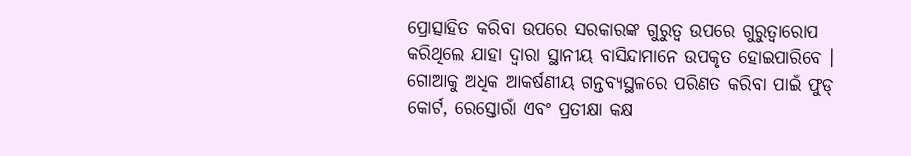ପ୍ରୋତ୍ସାହିତ କରିବା ଉପରେ ସରକାରଙ୍କ ଗୁରୁତ୍ୱ ଉପରେ ଗୁରୁତ୍ୱାରୋପ କରିଥିଲେ ଯାହା ଦ୍ୱାରା ସ୍ଥାନୀୟ ବାସିନ୍ଦାମାନେ ଉପକୃତ ହୋଇପାରିବେ । ଗୋଆକୁ ଅଧିକ ଆକର୍ଷଣୀୟ ଗନ୍ତବ୍ୟସ୍ଥଳରେ ପରିଣତ କରିବା ପାଇଁ ଫୁଡ୍ କୋର୍ଟ, ରେସ୍ତୋରାଁ ଏବଂ ପ୍ରତୀକ୍ଷା କକ୍ଷ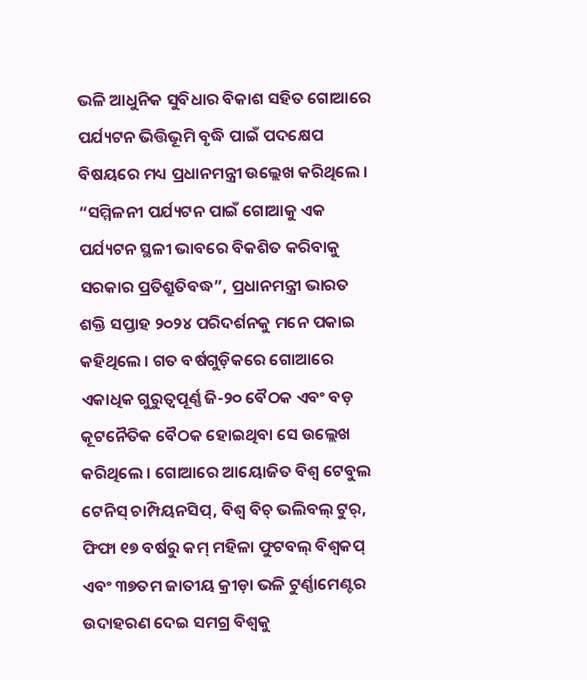ଭଳି ଆଧୁନିକ ସୁବିଧାର ବିକାଶ ସହିତ ଗୋଆରେ ପର୍ଯ୍ୟଟନ ଭିତ୍ତିଭୂମି ବୃଦ୍ଧି ପାଇଁ ପଦକ୍ଷେପ ବିଷୟରେ ମଧ୍ୟ ପ୍ରଧାନମନ୍ତ୍ରୀ ଉଲ୍ଲେଖ କରିଥିଲେ । “ସମ୍ମିଳନୀ ପର୍ଯ୍ୟଟନ ପାଇଁ ଗୋଆକୁ ଏକ ପର୍ଯ୍ୟଟନ ସ୍ଥଳୀ ଭାବରେ ବିକଶିତ କରିବାକୁ ସରକାର ପ୍ରତିଶ୍ରୁତିବଦ୍ଧ”, ପ୍ରଧାନମନ୍ତ୍ରୀ ଭାରତ ଶକ୍ତି ସପ୍ତାହ ୨୦୨୪ ପରିଦର୍ଶନକୁ ମନେ ପକାଇ କହିଥିଲେ । ଗତ ବର୍ଷଗୁଡ଼ିକରେ ଗୋଆରେ ଏକାଧିକ ଗୁରୁତ୍ୱପୂର୍ଣ୍ଣ ଜି-୨୦ ବୈଠକ ଏବଂ ବଡ଼ କୂଟନୈତିକ ବୈଠକ ହୋଇଥିବା ସେ ଉଲ୍ଲେଖ କରିଥିଲେ । ଗୋଆରେ ଆୟୋଜିତ ବିଶ୍ୱ ଟେବୁଲ ଟେନିସ୍ ଚାମ୍ପିୟନସିପ୍, ବିଶ୍ୱ ବିଚ୍ ଭଲିବଲ୍ ଟୁର୍, ଫିଫା ୧୭ ବର୍ଷରୁ କମ୍ ମହିଳା ଫୁଟବଲ୍ ବିଶ୍ୱକପ୍ ଏବଂ ୩୭ତମ ଜାତୀୟ କ୍ରୀଡ଼ା ଭଳି ଟୁର୍ଣ୍ଣାମେଣ୍ଟର ଉଦାହରଣ ଦେଇ ସମଗ୍ର ବିଶ୍ୱକୁ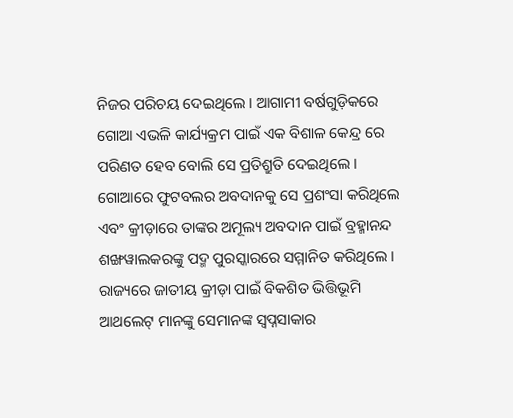ନିଜର ପରିଚୟ ଦେଇଥିଲେ । ଆଗାମୀ ବର୍ଷଗୁଡ଼ିକରେ ଗୋଆ ଏଭଳି କାର୍ଯ୍ୟକ୍ରମ ପାଇଁ ଏକ ବିଶାଳ କେନ୍ଦ୍ର ରେ ପରିଣତ ହେବ ବୋଲି ସେ ପ୍ରତିଶ୍ରୁତି ଦେଇଥିଲେ । ଗୋଆରେ ଫୁଟବଲର ଅବଦାନକୁ ସେ ପ୍ରଶଂସା କରିଥିଲେ ଏବଂ କ୍ରୀଡ଼ାରେ ତାଙ୍କର ଅମୂଲ୍ୟ ଅବଦାନ ପାଇଁ ବ୍ରହ୍ମାନନ୍ଦ ଶଙ୍ଖୱାଲକରଙ୍କୁ ପଦ୍ମ ପୁରସ୍କାରରେ ସମ୍ମାନିତ କରିଥିଲେ । ରାଜ୍ୟରେ ଜାତୀୟ କ୍ରୀଡ଼ା ପାଇଁ ବିକଶିତ ଭିତ୍ତିଭୂମି ଆଥଲେଟ୍ ମାନଙ୍କୁ ସେମାନଙ୍କ ସ୍ୱପ୍ନସାକାର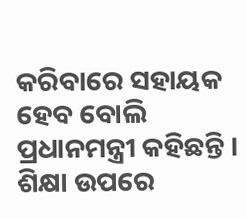କରିବାରେ ସହାୟକ ହେବ ବୋଲି ପ୍ରଧାନମନ୍ତ୍ରୀ କହିଛନ୍ତି । ଶିକ୍ଷା ଉପରେ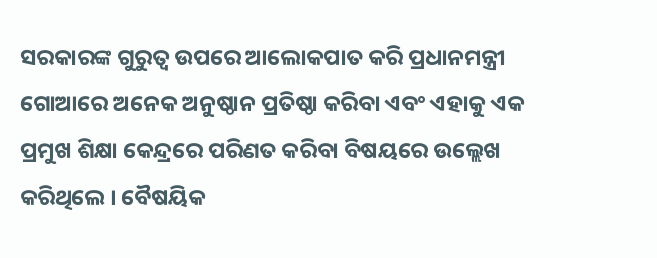ସରକାରଙ୍କ ଗୁରୁତ୍ୱ ଉପରେ ଆଲୋକପାତ କରି ପ୍ରଧାନମନ୍ତ୍ରୀ ଗୋଆରେ ଅନେକ ଅନୁଷ୍ଠାନ ପ୍ରତିଷ୍ଠା କରିବା ଏବଂ ଏହାକୁ ଏକ ପ୍ରମୁଖ ଶିକ୍ଷା କେନ୍ଦ୍ରରେ ପରିଣତ କରିବା ବିଷୟରେ ଉଲ୍ଲେଖ କରିଥିଲେ । ବୈଷୟିକ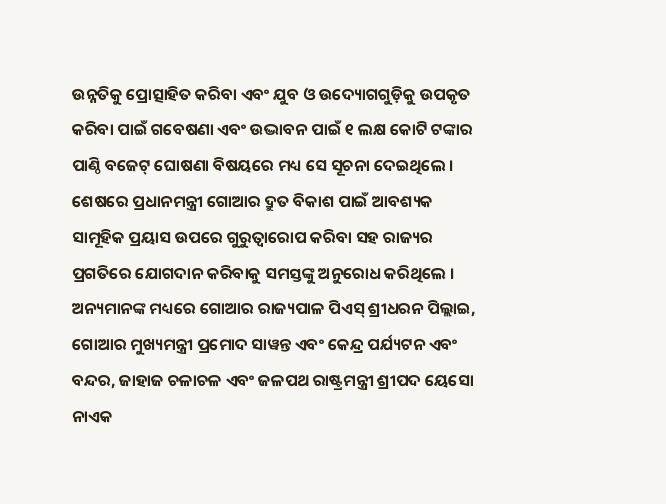ଉନ୍ନତିକୁ ପ୍ରୋତ୍ସାହିତ କରିବା ଏବଂ ଯୁବ ଓ ଉଦ୍ୟୋଗଗୁଡ଼ିକୁ ଉପକୃତ କରିବା ପାଇଁ ଗବେଷଣା ଏବଂ ଉଦ୍ଭାବନ ପାଇଁ ୧ ଲକ୍ଷ କୋଟି ଟଙ୍କାର ପାଣ୍ଠି ବଜେଟ୍ ଘୋଷଣା ବିଷୟରେ ମଧ୍ୟ ସେ ସୂଚନା ଦେଇଥିଲେ । ଶେଷରେ ପ୍ରଧାନମନ୍ତ୍ରୀ ଗୋଆର ଦ୍ରୁତ ବିକାଶ ପାଇଁ ଆବଶ୍ୟକ ସାମୂହିକ ପ୍ରୟାସ ଉପରେ ଗୁରୁତ୍ୱାରୋପ କରିବା ସହ ରାଜ୍ୟର ପ୍ରଗତିରେ ଯୋଗଦାନ କରିବାକୁ ସମସ୍ତଙ୍କୁ ଅନୁରୋଧ କରିଥିଲେ । ଅନ୍ୟମାନଙ୍କ ମଧ୍ୟରେ ଗୋଆର ରାଜ୍ୟପାଳ ପିଏସ୍ ଶ୍ରୀଧରନ ପିଲ୍ଲାଇ, ଗୋଆର ମୁଖ୍ୟମନ୍ତ୍ରୀ ପ୍ରମୋଦ ସାୱନ୍ତ ଏବଂ କେନ୍ଦ୍ର ପର୍ଯ୍ୟଟନ ଏବଂ ବନ୍ଦର, ଜାହାଜ ଚଳାଚଳ ଏବଂ ଜଳପଥ ରାଷ୍ଟ୍ରମନ୍ତ୍ରୀ ଶ୍ରୀପଦ ୟେସୋ ନାଏକ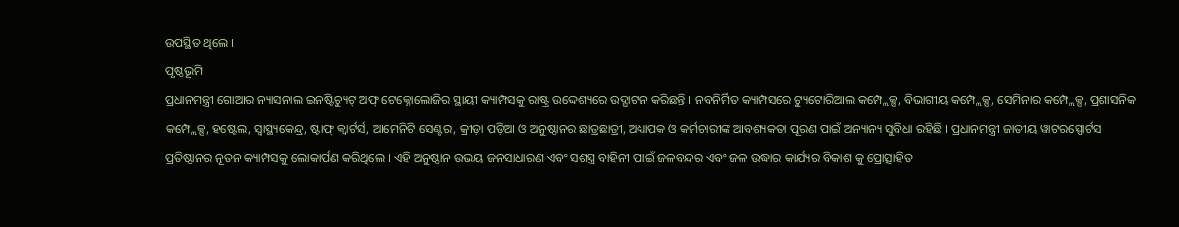ଉପସ୍ଥିତ ଥିଲେ ।
ପୃଷ୍ଠଭୂମି
ପ୍ରଧାନମନ୍ତ୍ରୀ ଗୋଆର ନ୍ୟାସନାଲ ଇନଷ୍ଟିଚ୍ୟୁଟ୍ ଅଫ୍ ଟେକ୍ନୋଲୋଜିର ସ୍ଥାୟୀ କ୍ୟାମ୍ପସକୁ ରାଷ୍ଟ୍ର ଉଦ୍ଦେଶ୍ୟରେ ଉଦ୍ଘାଟନ କରିଛନ୍ତି । ନବନିର୍ମିତ କ୍ୟାମ୍ପସରେ ଟ୍ୟୁଟୋରିଆଲ କମ୍ପ୍ଲେକ୍ସ, ବିଭାଗୀୟ କମ୍ପ୍ଲେକ୍ସ, ସେମିନାର କମ୍ପ୍ଲେକ୍ସ, ପ୍ରଶାସନିକ କମ୍ପ୍ଲେକ୍ସ, ହଷ୍ଟେଲ, ସ୍ୱାସ୍ଥ୍ୟକେନ୍ଦ୍ର, ଷ୍ଟାଫ୍ କ୍ୱାର୍ଟର୍ସ, ଆମେନିଟି ସେଣ୍ଟର, କ୍ରୀଡ଼ା ପଡ଼ିଆ ଓ ଅନୁଷ୍ଠାନର ଛାତ୍ରଛାତ୍ରୀ, ଅଧ୍ୟାପକ ଓ କର୍ମଚାରୀଙ୍କ ଆବଶ୍ୟକତା ପୂରଣ ପାଇଁ ଅନ୍ୟାନ୍ୟ ସୁବିଧା ରହିଛି । ପ୍ରଧାନମନ୍ତ୍ରୀ ଜାତୀୟ ୱାଟରସ୍ପୋର୍ଟସ ପ୍ରତିଷ୍ଠାନର ନୂତନ କ୍ୟାମ୍ପସକୁ ଲୋକାର୍ପଣ କରିଥିଲେ । ଏହି ଅନୁଷ୍ଠାନ ଉଭୟ ଜନସାଧାରଣ ଏବଂ ସଶସ୍ତ୍ର ବାହିନୀ ପାଇଁ ଜଳବନ୍ଦର ଏବଂ ଜଳ ଉଦ୍ଧାର କାର୍ଯ୍ୟର ବିକାଶ କୁ ପ୍ରୋତ୍ସାହିତ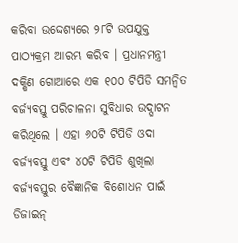କରିବା ଉଦ୍ଦେଶ୍ୟରେ ୨୮ଟି ଉପଯୁକ୍ତ ପାଠ୍ୟକ୍ରମ ଆରମ୍ଭ କରିବ । ପ୍ରଧାନମନ୍ତ୍ରୀ ଦକ୍ଷିଣ ଗୋଆରେ ଏକ ୧୦୦ ଟିପିଡି ସମନ୍ୱିତ ବର୍ଜ୍ୟବସ୍ତୁ ପରିଚାଳନା ସୁବିଧାର ଉଦ୍ଘାଟନ କରିଥିଲେ । ଏହା ୬୦ଟି ଟିପିଡି ଓଦା ବର୍ଜ୍ୟବସ୍ତୁ ଏବଂ ୪୦ଟି ଟିପିଡି ଶୁଖିଲା ବର୍ଜ୍ୟବସ୍ତୁର ବୈଜ୍ଞାନିକ ବିଶୋଧନ ପାଇଁ ଡିଜାଇନ୍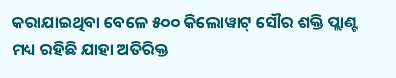କରାଯାଇଥିବା ବେଳେ ୫୦୦ କିଲୋୱାଟ୍ ସୌର ଶକ୍ତି ପ୍ଲାଣ୍ଟ ମଧ୍ୟ ରହିଛି ଯାହା ଅତିରିକ୍ତ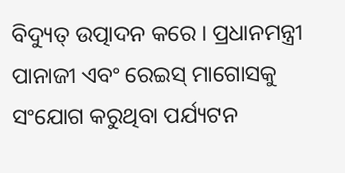ବିଦ୍ୟୁତ୍ ଉତ୍ପାଦନ କରେ । ପ୍ରଧାନମନ୍ତ୍ରୀ ପାନାଜୀ ଏବଂ ରେଇସ୍ ମାଗୋସକୁ ସଂଯୋଗ କରୁଥିବା ପର୍ଯ୍ୟଟନ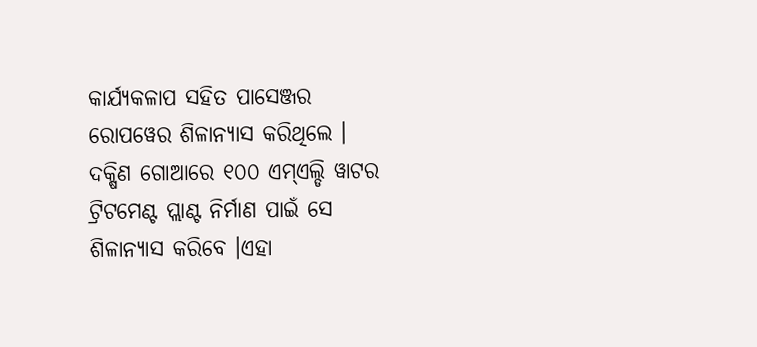କାର୍ଯ୍ୟକଳାପ ସହିତ ପାସେଞ୍ଜର ରୋପୱେର ଶିଳାନ୍ୟାସ କରିଥିଲେ । ଦକ୍ଷିଣ ଗୋଆରେ ୧୦୦ ଏମ୍ଏଲ୍ଡି ୱାଟର ଟ୍ରିଟମେଣ୍ଟ ପ୍ଲାଣ୍ଟ ନିର୍ମାଣ ପାଇଁ ସେ ଶିଳାନ୍ୟାସ କରିବେ ।ଏହା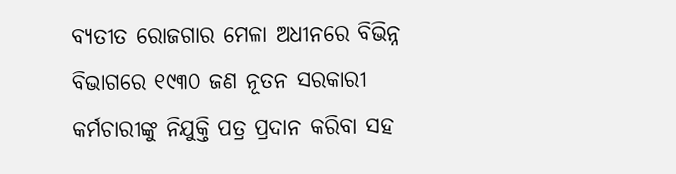ବ୍ୟତୀତ ରୋଜଗାର ମେଳା ଅଧୀନରେ ବିଭିନ୍ନ ବିଭାଗରେ ୧୯୩୦ ଜଣ ନୂତନ ସରକାରୀ କର୍ମଚାରୀଙ୍କୁ ନିଯୁକ୍ତି ପତ୍ର ପ୍ରଦାନ କରିବା ସହ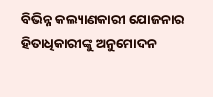ବିଭିନ୍ନ କଲ୍ୟାଣକାରୀ ଯୋଜନାର ହିତାଧିକାରୀଙ୍କୁ ଅନୁମୋଦନ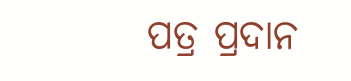ପତ୍ର ପ୍ରଦାନ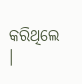କରିଥିଲେ ।